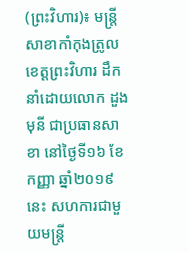(ព្រះវិហារ)៖ មន្ត្រីសាខាកាំកុងត្រូលខេត្តព្រះវិហារ ដឹកនាំដោយលោក ដួង មុនី ជាប្រធានសាខា នៅថ្ងៃទី១៦ ខែកញ្ញា ឆ្នាំ២០១៩នេះ សហការជាមួយមន្ត្រី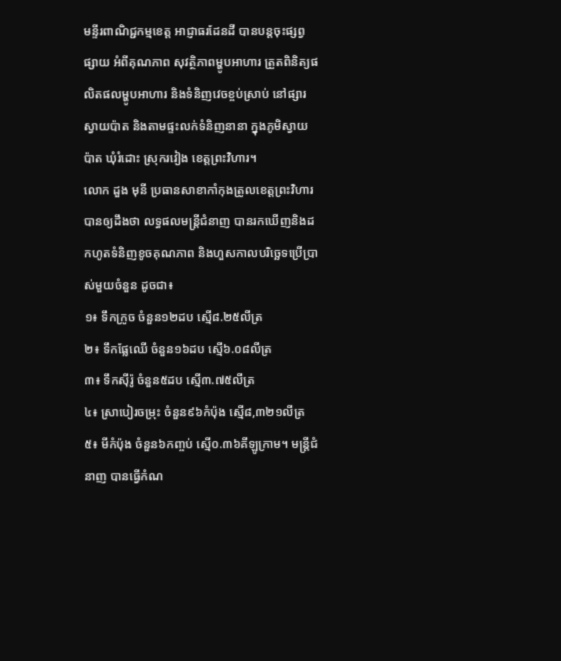មន្ទីរពាណិជ្ជកម្មខេត្ត អាជ្ញាធរដែនដី បានបន្តចុះផ្សព្វផ្សាយ អំពីគុណភាព សុវត្ថិភាពម្ហូបអាហារ ត្រួតពិនិត្យផលិតផលម្ហូបអាហារ និងទំនិញវេចខ្ចប់ស្រាប់ នៅផ្សារស្វាយប៉ាត និងតាមផ្ទះលក់ទំនិញនានា ក្នុងភូមិស្វាយប៉ាត ឃុំរំដោះ ស្រុករវៀង ខេត្តព្រះវិហារ។
លោក ដួង មុនី ប្រធានសាខាកាំកុងត្រូលខេត្តព្រះវិហារ បានឲ្យដឹងថា លទ្ធផលមន្ត្រីជំនាញ បានរកឃើញនិងដកហូតទំនិញខូចគុណភាព និងហួសកាលបរិច្ឆេទប្រើប្រាស់មួយចំនួន ដូចជា៖
១៖ ទឹកក្រូច ចំនួន១២ដប ស្មើ៨.២៥លីត្រ
២៖ ទឹកផ្លែឈើ ចំនួន១៦ដប ស្មើ៦.០៨លីត្រ
៣៖ ទឹកស៊ីរ៉ូ ចំនួន៥ដប ស្មើ៣.៧៥លីត្រ
៤៖ ស្រាបៀរចម្រុះ ចំនួន៩៦កំប៉ុង ស្មើ៨,៣២១លីត្រ
៥៖ មីកំប៉ុង ចំនួន៦កញ្ចប់ ស្មើ០.៣៦គីឡូក្រាម។ មន្រ្តីជំនាញ បានធ្វើកំណ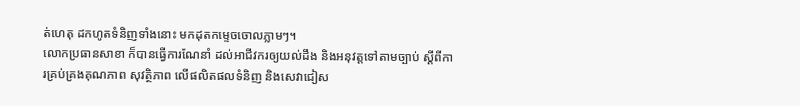ត់ហេតុ ដកហូតទំនិញទាំងនោះ មកដុតកម្ទេចចោលភ្លាមៗ។
លោកប្រធានសាខា ក៏បានធ្វើការណែនាំ ដល់អាជីវករឲ្យយល់ដឹង និងអនុវត្តទៅតាមច្បាប់ ស្តីពីការគ្រប់គ្រងគុណភាព សុវត្ថិភាព លើផលិតផលទំនិញ និងសេវាជៀស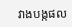វាងបង្កផល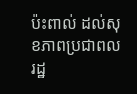ប៉ះពាល់ ដល់សុខភាពប្រជាពលរដ្ឋ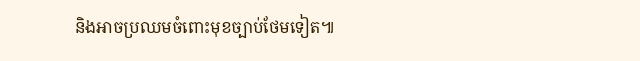និងអាចប្រឈមចំពោះមុខច្បាប់ថែមទៀត៕